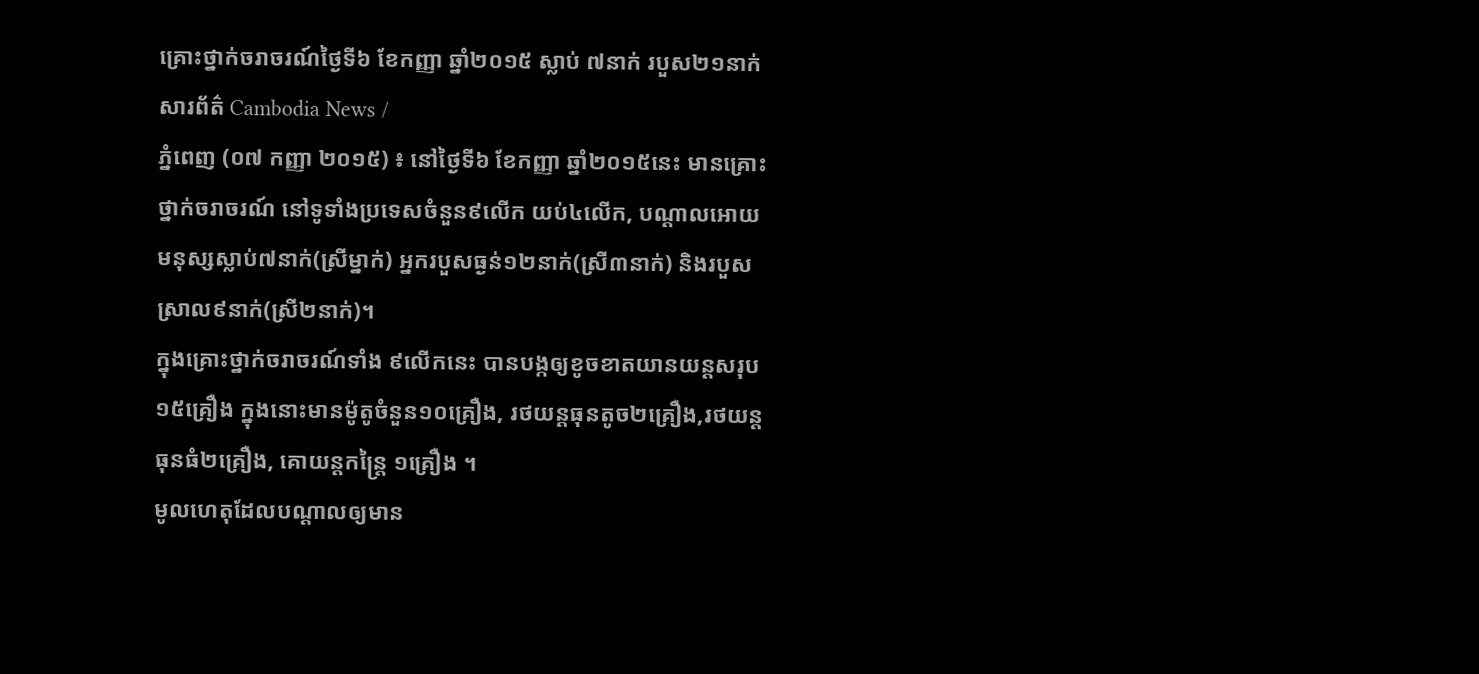គ្រោះថ្នាក់ចរាចរណ៍ថ្ងៃទី៦ ខែកញ្ញា ឆ្នាំ២០១៥ ស្លាប់ ៧នាក់ របួស២១នាក់
សារព័ត៌ Cambodia News /
ភ្នំពេញ (០៧ កញ្ញា ២០១៥) ៖ នៅថ្ងៃទី៦ ខែកញ្ញា ឆ្នាំ២០១៥នេះ មានគ្រោះថ្នាក់ចរាចរណ៍ នៅទូទាំងប្រទេសចំនួន៩លើក យប់៤លើក, បណ្តាលអោយមនុស្សស្លាប់៧នាក់(ស្រីម្នាក់) អ្នករបួសធ្ងន់១២នាក់(ស្រី៣នាក់) និងរបួសស្រាល៩នាក់(ស្រី២នាក់)។
ក្នុងគ្រោះថ្នាក់ចរាចរណ៍ទាំង ៩លើកនេះ បានបង្កឲ្យខូចខាតយានយន្តសរុប១៥គ្រឿង ក្នុងនោះមានម៉ូតូចំនួន១០គ្រឿង, រថយន្តធុនតូច២គ្រឿង,រថយន្តធុនធំ២គ្រឿង, គោយន្តកន្ត្រៃ ១គ្រឿង ។
មូលហេតុដែលបណ្តាលឲ្យមាន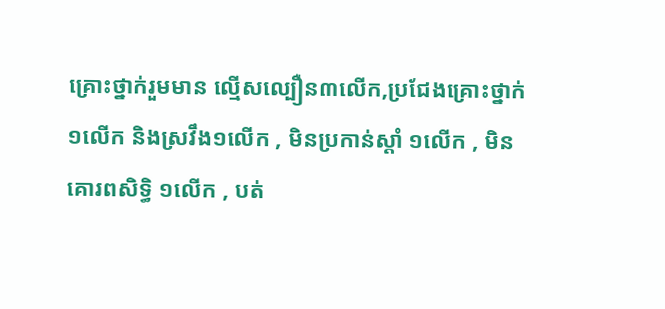គ្រោះថ្នាក់រួមមាន ល្មើសល្បឿន៣លើក,ប្រជែងគ្រោះថ្នាក់១លើក និងស្រវឹង១លើក , មិនប្រកាន់ស្តាំ ១លើក , មិនគោរពសិទ្ធិ ១លើក , បត់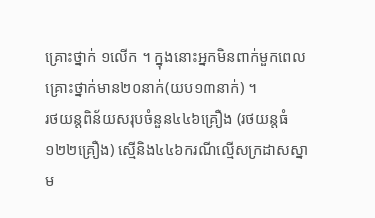គ្រោះថ្នាក់ ១លើក ។ ក្នុងនោះអ្នកមិនពាក់មួកពេលគ្រោះថ្នាក់មាន២០នាក់(យប១៣នាក់) ។
រថយន្តពិន័យសរុបចំនួន៤៤៦គ្រឿង (រថយន្តធំ១២២គ្រឿង) ស្មើនិង៤៤៦ករណីល្មើសក្រដាសស្នាម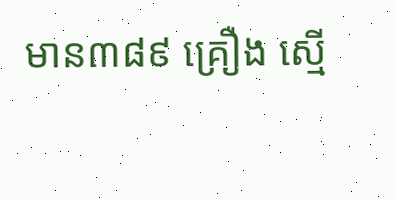មាន៣៨៩ គ្រឿង ស្មើ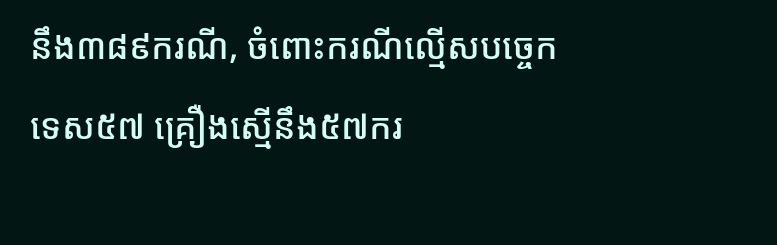នឹង៣៨៩ករណី, ចំពោះករណីល្មើសបច្ចេកទេស៥៧ គ្រឿងស្មើនឹង៥៧ករ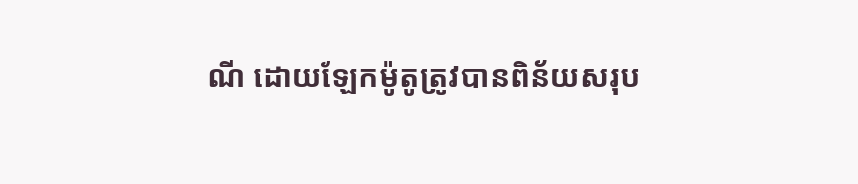ណី ដោយឡែកម៉ូតូត្រូវបានពិន័យសរុប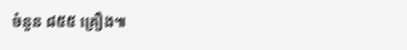ចំនួន ៨៥៥ គ្រឿង៕